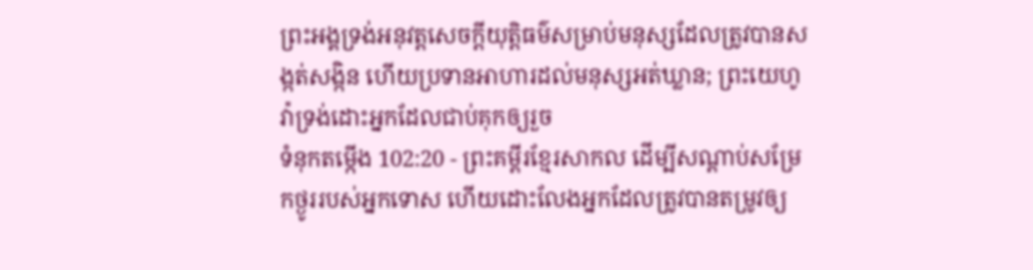ព្រះអង្គទ្រង់អនុវត្តសេចក្ដីយុត្តិធម៌សម្រាប់មនុស្សដែលត្រូវបានសង្កត់សង្កិន ហើយប្រទានអាហារដល់មនុស្សអត់ឃ្លាន; ព្រះយេហូវ៉ាទ្រង់ដោះអ្នកដែលជាប់គុកឲ្យរួច
ទំនុកតម្កើង 102:20 - ព្រះគម្ពីរខ្មែរសាកល ដើម្បីសណ្ដាប់សម្រែកថ្ងូររបស់អ្នកទោស ហើយដោះលែងអ្នកដែលត្រូវបានតម្រូវឲ្យ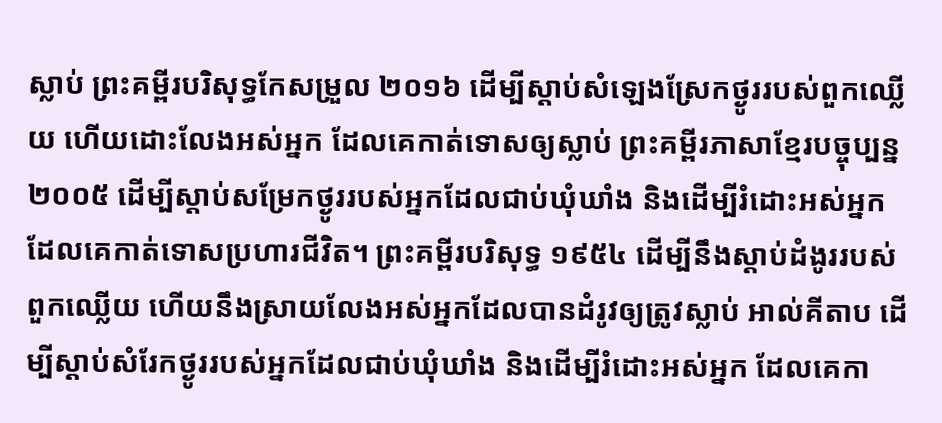ស្លាប់ ព្រះគម្ពីរបរិសុទ្ធកែសម្រួល ២០១៦ ដើម្បីស្តាប់សំឡេងស្រែកថ្ងូររបស់ពួកឈ្លើយ ហើយដោះលែងអស់អ្នក ដែលគេកាត់ទោសឲ្យស្លាប់ ព្រះគម្ពីរភាសាខ្មែរបច្ចុប្បន្ន ២០០៥ ដើម្បីស្ដាប់សម្រែកថ្ងូររបស់អ្នកដែលជាប់ឃុំឃាំង និងដើម្បីរំដោះអស់អ្នក ដែលគេកាត់ទោសប្រហារជីវិត។ ព្រះគម្ពីរបរិសុទ្ធ ១៩៥៤ ដើម្បីនឹងស្តាប់ដំងូររបស់ពួកឈ្លើយ ហើយនឹងស្រាយលែងអស់អ្នកដែលបានដំរូវឲ្យត្រូវស្លាប់ អាល់គីតាប ដើម្បីស្ដាប់សំរែកថ្ងូររបស់អ្នកដែលជាប់ឃុំឃាំង និងដើម្បីរំដោះអស់អ្នក ដែលគេកា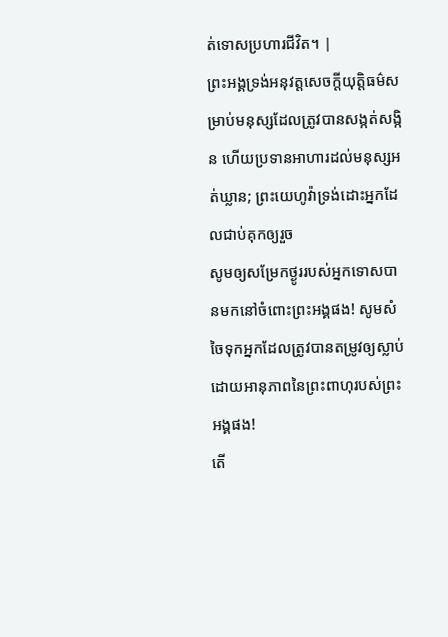ត់ទោសប្រហារជីវិត។ |
ព្រះអង្គទ្រង់អនុវត្តសេចក្ដីយុត្តិធម៌សម្រាប់មនុស្សដែលត្រូវបានសង្កត់សង្កិន ហើយប្រទានអាហារដល់មនុស្សអត់ឃ្លាន; ព្រះយេហូវ៉ាទ្រង់ដោះអ្នកដែលជាប់គុកឲ្យរួច
សូមឲ្យសម្រែកថ្ងូររបស់អ្នកទោសបានមកនៅចំពោះព្រះអង្គផង! សូមសំចៃទុកអ្នកដែលត្រូវបានតម្រូវឲ្យស្លាប់ ដោយអានុភាពនៃព្រះពាហុរបស់ព្រះអង្គផង!
តើ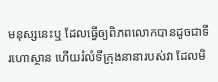មនុស្សនេះឬ ដែលធ្វើឲ្យពិភពលោកបានដូចជាទីរហោស្ថាន ហើយរំលំទីក្រុងនានារបស់វា ដែលមិ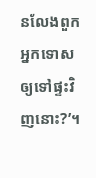នលែងពួកអ្នកទោសឲ្យទៅផ្ទះវិញនោះ?’។